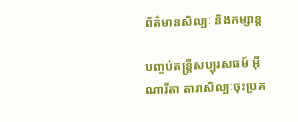ព័ត៌មានសិល្បៈ និងកម្សាន្ត

បញ្ចប់តន្ត្រីសប្បុរសធម៍ អុីណារីតា តារាសិល្បៈចុះប្រគ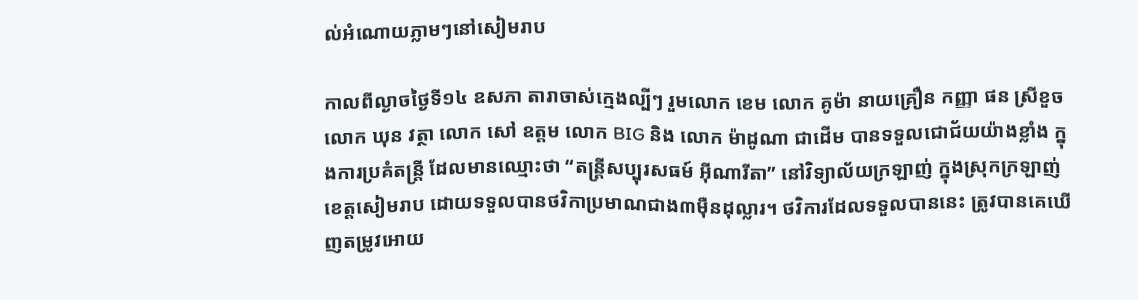ល់អំណោយភ្លាមៗនៅសៀមរាប

កាលពីល្ងាចថ្ងៃទី១៤ ឧសភា តារាចាស់ក្មេងល្បីៗ រួមលោក ខេម លោក គូម៉ា នាយគ្រឿន កញ្ញា ផន ស្រីខួច លោក ឃុន វត្ថា លោក សៅ ឧត្តម លោក BIG និង លោក ម៉ាដូណា ជាដើម បានទទួលជោជ័យយ៉ាងខ្លាំង ក្នុងការប្រគំតន្ត្រី ដែលមានឈ្មោះថា “តន្ត្រីសប្បុរសធម៍ អុីណារីតា” នៅវិទ្យាល័យក្រឡាញ់ ក្នុងស្រុកក្រឡាញ់ ខេត្តសៀមរាប ដោយទទួលបានថវិកាប្រមាណជាង៣មុឺនដុល្លារ។ ថវិការដែលទទួលបាននេះ ត្រូវបានគេឃើញតម្រូវអោយ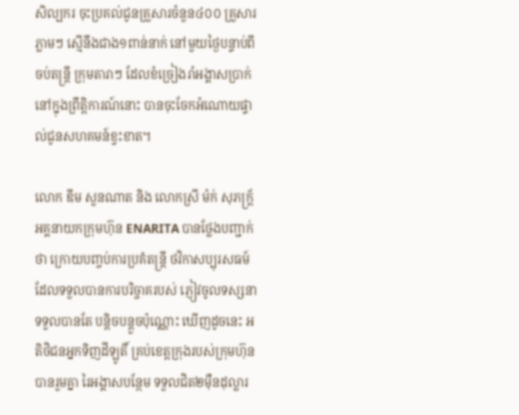សិល្បករ ចុះប្រគល់ជូនគ្រួសារចំនួន៤០០ គ្រួសារភ្លាមៗ ស្មើនឹងជាង១ពាន់នាក់ នៅមួយថ្ងៃបន្ទាប់ពីចប់តន្ដ្រី ក្រុមតារាៗ ដែលខំច្រៀងរាំអង្គាសប្រាក់ នៅក្នុងព្រឹត្តិការណ៍នោះ បានចុះចែកអំណោយផ្ទាល់ជូនសហគមន៍ខ្វះខាត។

លោក ឌីម សួនណាត និង លោកស្រី ម៉ក់ សុភក្ត្រ័ អគ្គនាយកក្រុមហ៊ុន ENARITA បានថ្លែងបញ្ជាក់ថា ក្រោយបញ្ចប់ការប្រគំតន្ត្រី ថវិកាសប្បុរសធម៍ដែលទទួលបានការបរិច្ចាគរបស់ ភ្ញៀវចូលទស្សនា ទទួលបានតែ បន្តិចបន្តួចប៉ុណ្ណោះ ឃើញដូចនេះ អតិថិជនអ្នកទិញដីឡូតិ៍ គ្រប់ខេត្តក្រុងរបស់ក្រុមហ៊ុន បានរួមគ្នា រៃអង្គាសបន្ថែម ទទួលជិត២មុឺនដុល្លារ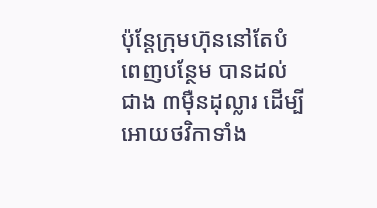ប៉ុន្តែក្រុមហ៊ុននៅតែបំពេញបន្ថែម បានដល់ជាង ៣មុឺនដុល្លារ ដើម្បីអោយថវិកាទាំង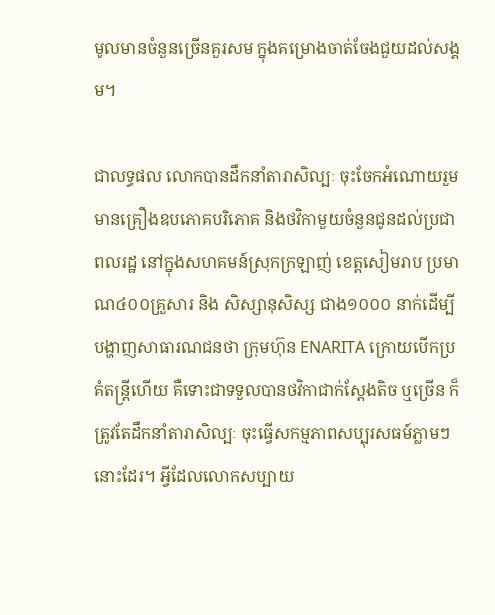មូលមានចំនួនច្រើនគួរសម ក្នុងគម្រោងចាត់ចែងជួយដល់សង្គម។

ជាលទ្ធផល លោកបានដឹកនាំតារាសិល្បៈ ចុះចែកអំណោយរួមមានគ្រឿងឧបភោគបរិភោគ និងថវិកាមួយចំនួនជូនដល់ប្រជាពលរដ្ឋ នៅក្នុងសហគមន៍ស្រុកក្រឡាញ់ ខេត្តសៀមរាប ប្រមាណ៤០០គ្រួសារ និង សិស្សានុសិស្ស ជាង១០០០ នាក់ដើម្បីបង្ហាញសាធារណជនថា ក្រុមហ៊ុន ENARITA ក្រោយបើកប្រគំតន្ត្រីហើយ គឺទោះជាទទួលបានថវិកាជាក់ស្ដែងតិច ឬច្រើន ក៏ត្រូវតែដឹកនាំតារាសិល្បៈ ចុះធ្វើសកម្មភាពសប្បុរសធម៍ភ្លាមៗនោះដែរ។ អ្វីដែលលោកសប្បាយ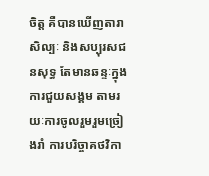ចិត្ត គឺបានឃើញតារាសិល្បៈ និងសប្បុរសជនសុទ្ធ តែមានឆន្ទៈក្នុងការជួយសង្គម តាមរយៈការចូលរួមរួមច្រៀងរាំ ការបរិច្ចាគថវិកា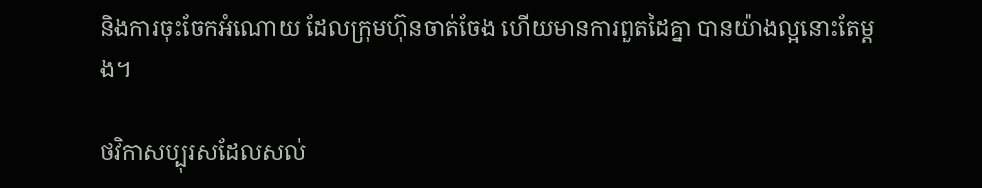និងការចុះចែកអំណោយ ដែលក្រុមហ៊ុនចាត់ចែង ហើយមានការពួតដៃគ្នា បានយ៉ាងល្អនោះតែម្ដង។

ថវិកាសប្បុរសដែលសល់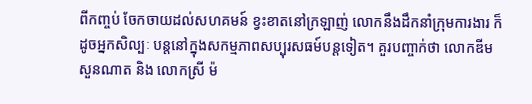ពីកញ្ចប់ ចែកចាយដល់សហគមន៍ ខ្វះខាតនៅក្រឡាញ់ លោកនឹងដឹកនាំក្រុមការងារ ក៏ដូចអ្នកសិល្បៈ បន្តនៅក្នុងសកម្មភាពសប្បុរសធម៍បន្តទៀត។ គួរបញ្ចាក់ថា លោកឌីម សួនណាត និង លោកស្រី ម៉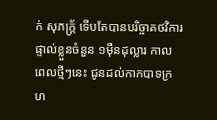ក់ សុភក្ត្រ័ ទើបតែបានបរិច្ចាគថវិការ ផ្ទាល់ខ្លួនចំនួន ១ម៉ឺនដុល្លារ កាលពេលថ្មីៗនេះ ជូនដល់កាកបាទក្រហ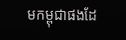មកម្ពុជាផងដែ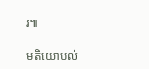រ៕

មតិយោបល់